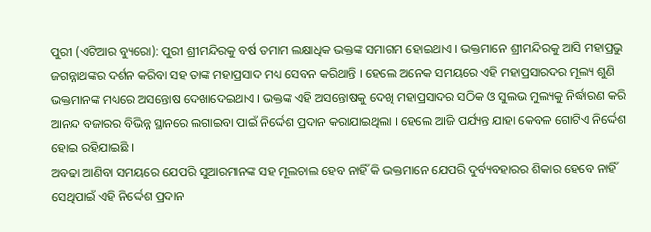ପୁରୀ (ଏଟିଆର ବ୍ୟୁରୋ): ପୁରୀ ଶ୍ରୀମନ୍ଦିରକୁ ବର୍ଷ ତମାମ ଲକ୍ଷାଧିକ ଭକ୍ତଙ୍କ ସମାଗମ ହୋଇଥାଏ । ଭକ୍ତମାନେ ଶ୍ରୀମନ୍ଦିରକୁ ଆସି ମହାପ୍ରଭୁ ଜଗନ୍ନାଥଙ୍କର ଦର୍ଶନ କରିବା ସହ ତାଙ୍କ ମହାପ୍ରସାଦ ମଧ୍ୟ ସେବନ କରିଥାନ୍ତି । ହେଲେ ଅନେକ ସମୟରେ ଏହି ମହାପ୍ରସାରଦର ମୂଲ୍ୟ ଶୁଣି ଭକ୍ତମାନଙ୍କ ମଧ୍ୟରେ ଅସନ୍ତୋଷ ଦେଖାଦେଇଥାଏ । ଭକ୍ତଙ୍କ ଏହି ଅସନ୍ତୋଷକୁ ଦେଖି ମହାପ୍ରସାଦର ସଠିକ ଓ ସୁଲଭ ମୁଲ୍ୟକୁ ନିର୍ଦ୍ଧାରଣ କରି ଆନନ୍ଦ ବଜାରର ବିଭିନ୍ନ ସ୍ଥାନରେ ଲଗାଇବା ପାଇଁ ନିର୍ଦ୍ଦେଶ ପ୍ରଦାନ କରାଯାଇଥିଲା । ହେଲେ ଆଜି ପର୍ଯ୍ୟନ୍ତ ଯାହା କେବଳ ଗୋଟିଏ ନିର୍ଦ୍ଦେଶ ହୋଇ ରହିଯାଇଛି ।
ଅବଢା ଆଣିବା ସମୟରେ ଯେପରି ସୁଆରମାନଙ୍କ ସହ ମୂଲଚାଲ ହେବ ନାହିଁ କି ଭକ୍ତମାନେ ଯେପରି ଦୁର୍ବ୍ୟବହାରର ଶିକାର ହେବେ ନାହିଁ ସେଥିପାଇଁ ଏହି ନିର୍ଦ୍ଦେଶ ପ୍ରଦାନ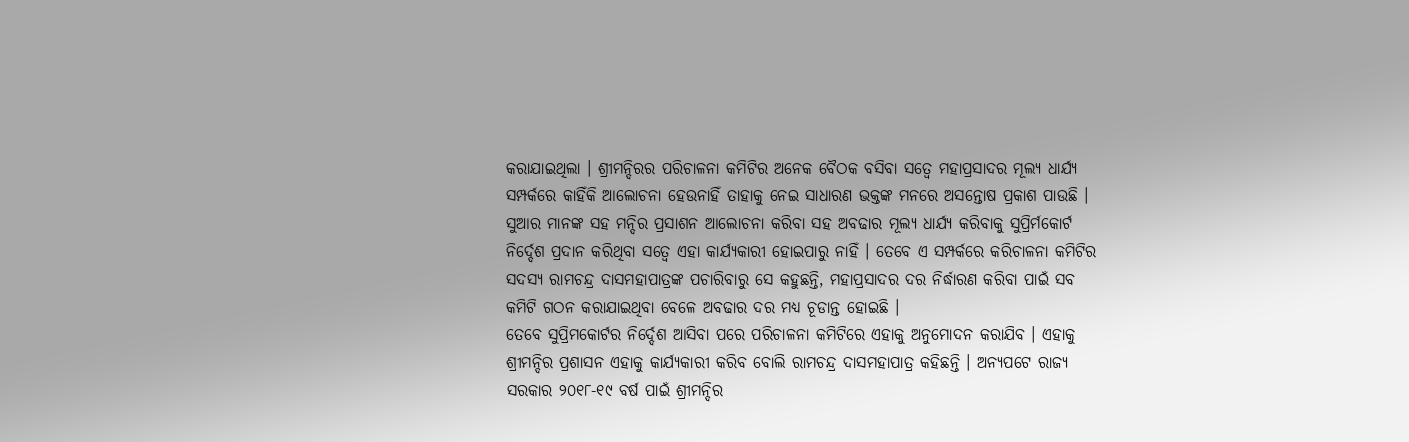କରାଯାଇଥିଲା । ଶ୍ରୀମନ୍ଦିରର ପରିଚାଳନା କମିଟିର ଅନେକ ବୈଠକ ବସିବା ସତ୍ୱେ ମହାପ୍ରସାଦର ମୂଲ୍ୟ ଧାର୍ଯ୍ୟ ସମ୍ପର୍କରେ କାହିଁକି ଆଲୋଚନା ହେଉନାହିଁ ତାହାକୁ ନେଇ ସାଧାରଣ ଭକ୍ତଙ୍କ ମନରେ ଅସନ୍ତୋଷ ପ୍ରକାଶ ପାଉଛି । ସୁଆର ମାନଙ୍କ ସହ ମନ୍ଦିର ପ୍ରସାଶନ ଆଲୋଚନା କରିବା ସହ ଅବଢାର ମୂଲ୍ୟ ଧାର୍ଯ୍ୟ କରିବାକୁ ସୁପ୍ରିର୍ମକୋର୍ଟ ନିର୍ଦ୍ଦେଶ ପ୍ରଦାନ କରିଥିବା ସତ୍ୱେ ଏହା କାର୍ଯ୍ୟକାରୀ ହୋଇପାରୁ ନାହିଁ । ତେବେ ଏ ସମ୍ପର୍କରେ କରିଚାଳନା କମିଟିର ସଦସ୍ୟ ରାମଚନ୍ଦ୍ର ଦାସମହାପାତ୍ରଙ୍କ ପଚାରିବାରୁ ସେ କହୁଛନ୍ତି, ମହାପ୍ରସାଦର ଦର ନିର୍ଦ୍ଧାରଣ କରିବା ପାଇଁ ସବ କମିଟି ଗଠନ କରାଯାଇଥିବା ବେଳେ ଅବଢାର ଦର ମଧ୍ୟ ଚୂଡାନ୍ତ ହୋଇଛି ।
ତେବେ ସୁପ୍ରିମକୋର୍ଟର ନିର୍ଦ୍ଦେଶ ଆସିବା ପରେ ପରିଚାଳନା କମିଟିରେ ଏହାକୁ ଅନୁମୋଦନ କରାଯିବ । ଏହାକୁ ଶ୍ରୀମନ୍ଦିର ପ୍ରଶାସନ ଏହାକୁ କାର୍ଯ୍ୟକାରୀ କରିବ ବୋଲି ରାମଚନ୍ଦ୍ର ଦାସମହାପାତ୍ର କହିଛନ୍ତି । ଅନ୍ୟପଟେ ରାଜ୍ୟ ସରକାର ୨୦୧୮-୧୯ ବର୍ଷ ପାଇଁ ଶ୍ରୀମନ୍ଦିର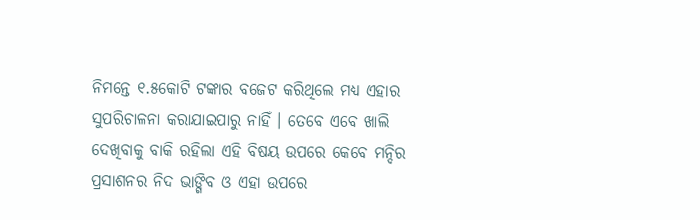ନିମନ୍ତେ ୧.୫କୋଟି ଟଙ୍କାର ବଜେଟ କରିଥିଲେ ମଧ୍ୟ ଏହାର ସୁପରିଚାଳନା କରାଯାଇପାରୁ ନାହିଁ । ତେବେ ଏବେ ଖାଲି ଦେଖିବାକୁ ବାକି ରହିଲା ଏହି ବିଷୟ ଉପରେ କେବେ ମନ୍ଦିର ପ୍ରସାଶନର ନିଦ ଭାଙ୍ଗିବ ଓ ଏହା ଉପରେ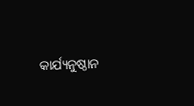କାର୍ଯ୍ୟନୁଷ୍ଠାନ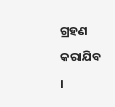ଗ୍ରହଣ କରାଯିବ ।